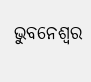ଭୁବନେଶ୍ୱର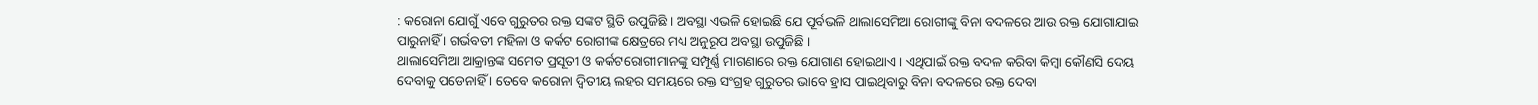: କରୋନା ଯୋଗୁଁ ଏବେ ଗୁରୁତର ରକ୍ତ ସଙ୍କଟ ସ୍ଥିତି ଉପୁଜିଛି । ଅବସ୍ଥା ଏଭଳି ହୋଇଛି ଯେ ପୂର୍ବଭଳି ଥାଲାସେମିଆ ରୋଗୀଙ୍କୁ ବିନା ବଦଳରେ ଆଉ ରକ୍ତ ଯୋଗାଯାଇ ପାରୁନାହିଁ । ଗର୍ଭବତୀ ମହିଳା ଓ କର୍କଟ ରୋଗୀଙ୍କ କ୍ଷେତ୍ରରେ ମଧ୍ୟ ଅନୁରୂପ ଅବସ୍ଥା ଉପୁଜିଛି ।
ଥାଲାସେମିଆ ଆକ୍ରାନ୍ତଙ୍କ ସମେତ ପ୍ରସୂତୀ ଓ କର୍କଟରୋଗୀମାନଙ୍କୁ ସମ୍ପୂର୍ଣ୍ଣ ମାଗଣାରେ ରକ୍ତ ଯୋଗାଣ ହୋଇଥାଏ । ଏଥିପାଇଁ ରକ୍ତ ବଦଳ କରିବା କିମ୍ବା କୌଣସି ଦେୟ ଦେବାକୁ ପଡେନାହିଁ । ତେବେ କରୋନା ଦ୍ୱିତୀୟ ଲହର ସମୟରେ ରକ୍ତ ସଂଗ୍ରହ ଗୁରୁତର ଭାବେ ହ୍ରାସ ପାଇଥିବାରୁ ବିନା ବଦଳରେ ରକ୍ତ ଦେବା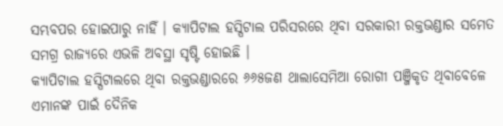ସମ୍ଭବପର ହୋଇପାରୁ ନାହିଁ । କ୍ୟାପିଟାଲ ହସ୍ପିଟାଲ ପରିସରରେ ଥିବା ସରକାରୀ ରକ୍ତଭଣ୍ଡାର ସମେତ ସମଗ୍ର ରାଜ୍ୟରେ ଏଭଳି ଅବସ୍ଥା ସୃଷ୍ଟି ହୋଇଛି ।
କ୍ୟାପିଟାଲ ହସ୍ପିଟାଲରେ ଥିବା ରକ୍ତଭଣ୍ଡାରରେ ୬୬୫ଜଣ ଥାଲାସେମିଆ ରୋଗୀ ପଞ୍ଜିକୃତ ଥିବାବେଳେ ଏମାନଙ୍କ ପାଇଁ ଦୈନିକ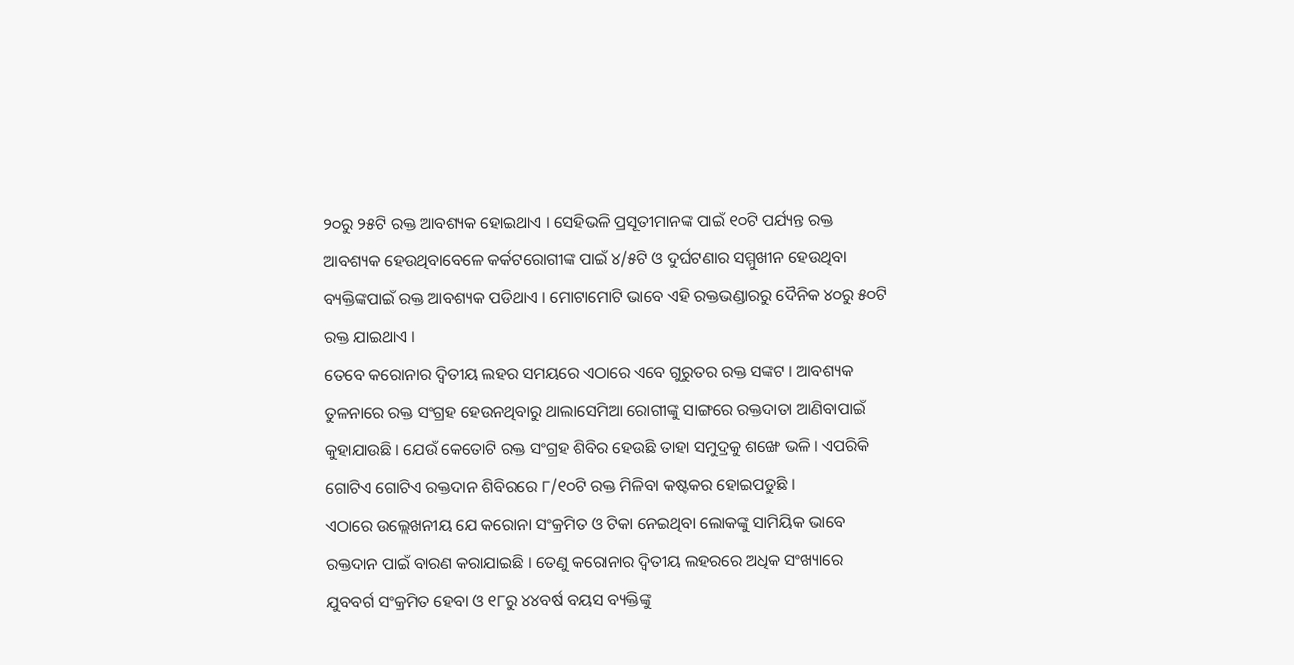୨୦ରୁ ୨୫ଟି ରକ୍ତ ଆବଶ୍ୟକ ହୋଇଥାଏ । ସେହିଭଳି ପ୍ରସୂତୀମାନଙ୍କ ପାଇଁ ୧୦ଟି ପର୍ଯ୍ୟନ୍ତ ରକ୍ତ ଆବଶ୍ୟକ ହେଉଥିବାବେଳେ କର୍କଟରୋଗୀଙ୍କ ପାଇଁ ୪/୫ଟି ଓ ଦୁର୍ଘଟଣାର ସମ୍ମୁଖୀନ ହେଉଥିବା ବ୍ୟକ୍ତିଙ୍କପାଇଁ ରକ୍ତ ଆବଶ୍ୟକ ପଡିଥାଏ । ମୋଟାମୋଟି ଭାବେ ଏହି ରକ୍ତଭଣ୍ଡାରରୁ ଦୈନିକ ୪୦ରୁ ୫୦ଟି ରକ୍ତ ଯାଇଥାଏ ।
ତେବେ କରୋନାର ଦ୍ୱିତୀୟ ଲହର ସମୟରେ ଏଠାରେ ଏବେ ଗୁରୁତର ରକ୍ତ ସଙ୍କଟ । ଆବଶ୍ୟକ ତୁଳନାରେ ରକ୍ତ ସଂଗ୍ରହ ହେଉନଥିବାରୁ ଥାଲାସେମିଆ ରୋଗୀଙ୍କୁ ସାଙ୍ଗରେ ରକ୍ତଦାତା ଆଣିବାପାଇଁ କୁହାଯାଉଛି । ଯେଉଁ କେତୋଟି ରକ୍ତ ସଂଗ୍ରହ ଶିବିର ହେଉଛି ତାହା ସମୁଦ୍ରକୁ ଶଙ୍ଖେ ଭଳି । ଏପରିକି ଗୋଟିଏ ଗୋଟିଏ ରକ୍ତଦାନ ଶିବିରରେ ୮/୧୦ଟି ରକ୍ତ ମିଳିବା କଷ୍ଟକର ହୋଇପଡୁଛି ।
ଏଠାରେ ଉଲ୍ଲେଖନୀୟ ଯେ କରୋନା ସଂକ୍ରମିତ ଓ ଟିକା ନେଇଥିବା ଲୋକଙ୍କୁ ସାମିୟିକ ଭାବେ ରକ୍ତଦାନ ପାଇଁ ବାରଣ କରାଯାଇଛି । ତେଣୁ କରୋନାର ଦ୍ୱିତୀୟ ଲହରରେ ଅଧିକ ସଂଖ୍ୟାରେ ଯୁବବର୍ଗ ସଂକ୍ରମିତ ହେବା ଓ ୧୮ରୁ ୪୪ବର୍ଷ ବୟସ ବ୍ୟକ୍ତିଙ୍କୁ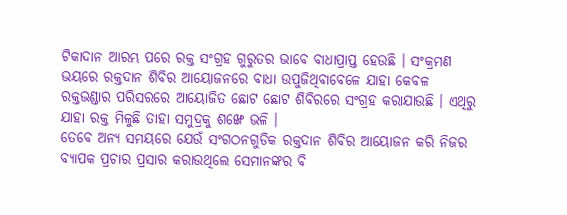ଟିକାଦାନ ଆରମ୍ଭ ପରେ ରକ୍ତ ସଂଗ୍ରହ ଗୁରୁତର ଭାବେ ବାଧାପ୍ରାପ୍ତ ହେଉଛି । ସଂକ୍ରମଣ ଭୟରେ ରକ୍ତଦାନ ଶିବିର ଆୟୋଜନରେ ବାଧା ଉପୁଜିଥିବାବେଳେ ଯାହା କେବଳ ରକ୍ତଭଣ୍ଡାର ପରିସରରେ ଆୟୋଜିତ ଛୋଟ ଛୋଟ ଶିବିରରେ ସଂଗ୍ରହ କରାଯାଉଛି । ଏଥିରୁ ଯାହା ରକ୍ତ ମିଳୁଛି ତାହା ସମୁଦ୍ରକୁ ଶଙ୍ଖେ ଭଳି ।
ତେବେ ଅନ୍ୟ ସମୟରେ ଯେଉଁ ସଂଗଠନଗୁଡିକ ରକ୍ତଦାନ ଶିବିର ଆୟୋଜନ କରି ନିଜର ବ୍ୟାପକ ପ୍ରଚାର ପ୍ରସାର କରାଉଥିଲେ ସେମାନଙ୍କର ବି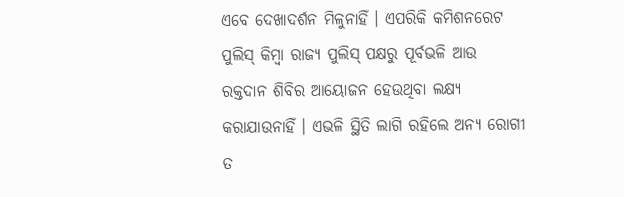ଏବେ ଦେଖାଦର୍ଶନ ମିଳୁନାହିଁ । ଏପରିକି କମିଶନରେଟ ପୁଲିସ୍ କିମ୍ବା ରାଜ୍ୟ ପୁଲିସ୍ ପକ୍ଷରୁ ପୂର୍ବଭଳି ଆଉ ରକ୍ତଦାନ ଶିବିର ଆୟୋଜନ ହେଉଥିବା ଲକ୍ଷ୍ୟ କରାଯାଉନାହିଁ । ଏଭଳି ସ୍ଥିତି ଲାଗି ରହିଲେ ଅନ୍ୟ ରୋଗୀ ତ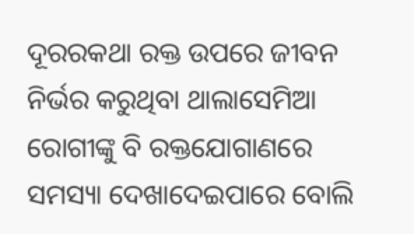ଦୂରରକଥା ରକ୍ତ ଉପରେ ଜୀବନ ନିର୍ଭର କରୁଥିବା ଥାଲାସେମିଆ ରୋଗୀଙ୍କୁ ବି ରକ୍ତଯୋଗାଣରେ ସମସ୍ୟା ଦେଖାଦେଇପାରେ ବୋଲି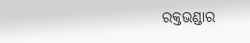ରକ୍ତଭଣ୍ଡାର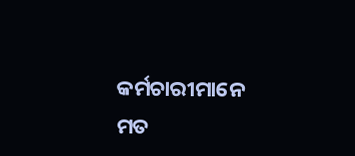କର୍ମଚାରୀମାନେ ମତ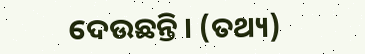ଦେଉଛନ୍ତି । (ତଥ୍ୟ)